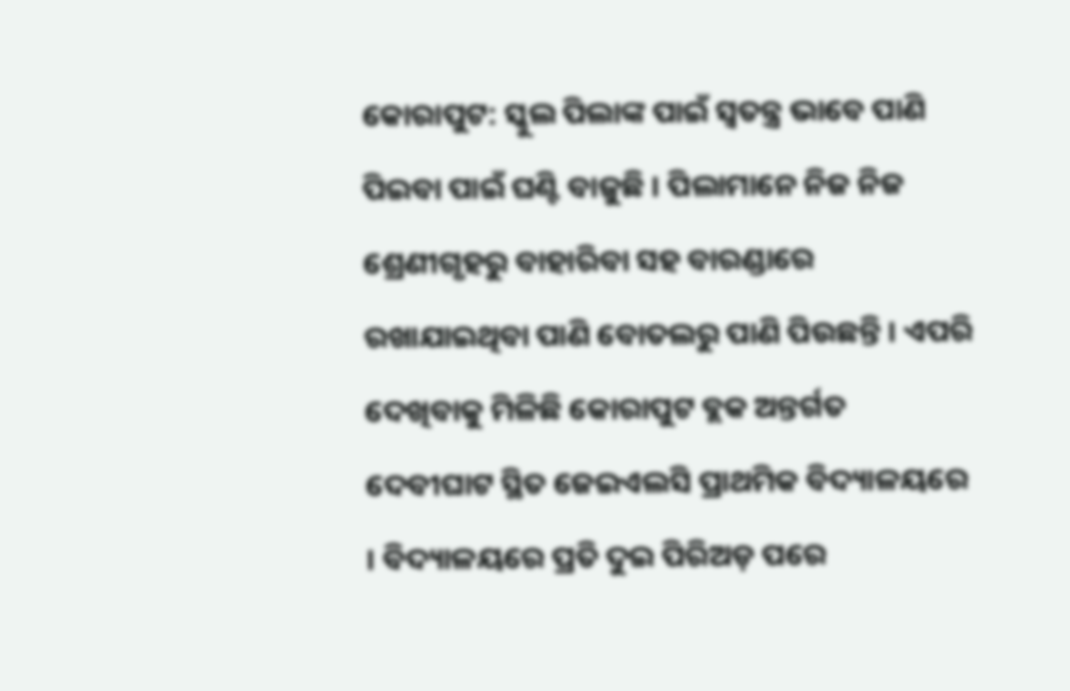କୋରାପୁଟ: ସ୍କୁଲ ପିଲାଙ୍କ ପାଇଁ ସ୍ବତନ୍ତ୍ର ଭାବେ ପାଣି ପିଇବା ପାଇଁ ଘଣ୍ଟି ବାଜୁଛି । ପିଲାମାନେ ନିଜ ନିଜ ଶ୍ରେଣୀଗୃହରୁ ବାହାରିବା ସହ ବାରଣ୍ଡାରେ ରଖାଯାଇଥିବା ପାଣି ବୋତଲରୁ ପାଣି ପିଉଛନ୍ତି । ଏପରି ଦେଖିବାକୁ ମିଳିଛି କୋରାପୁଟ ବ୍ଲକ ଅନ୍ତର୍ଗତ ଦେବୀଘାଟ ସ୍ଥିତ ଜେଇଏଲସି ପ୍ରାଥମିକ ବିଦ୍ୟାଳୟରେ । ବିଦ୍ୟାଳୟରେ ପ୍ରତି ଦୁଇ ପିରିଅଡ଼ ପରେ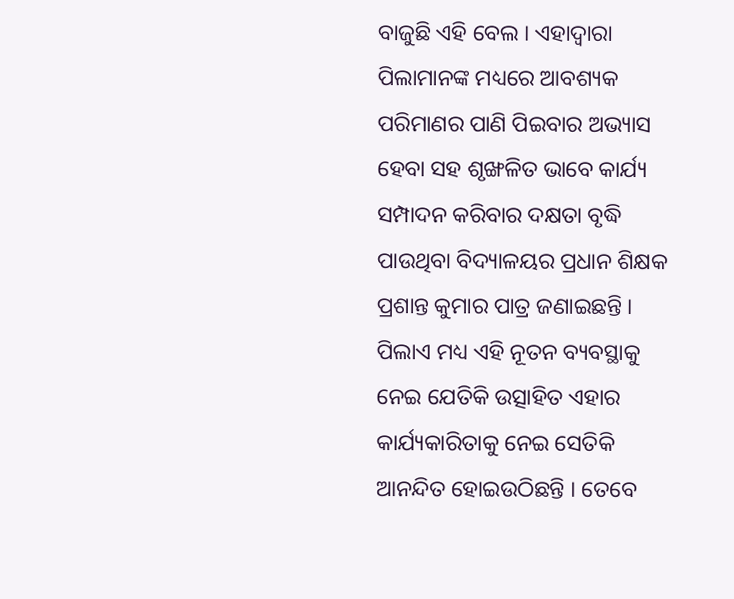ବାଜୁଛି ଏହି ବେଲ । ଏହାଦ୍ବାରା ପିଲାମାନଙ୍କ ମଧ୍ୟରେ ଆବଶ୍ୟକ ପରିମାଣର ପାଣି ପିଇବାର ଅଭ୍ୟାସ ହେବା ସହ ଶୃଙ୍ଖଳିତ ଭାବେ କାର୍ଯ୍ୟ ସମ୍ପାଦନ କରିବାର ଦକ୍ଷତା ବୃଦ୍ଧି ପାଉଥିବା ବିଦ୍ୟାଳୟର ପ୍ରଧାନ ଶିକ୍ଷକ ପ୍ରଶାନ୍ତ କୁମାର ପାତ୍ର ଜଣାଇଛନ୍ତି ।
ପିଲାଏ ମଧ୍ୟ ଏହି ନୂତନ ବ୍ୟବସ୍ଥାକୁ ନେଇ ଯେତିକି ଉତ୍ସାହିତ ଏହାର କାର୍ଯ୍ୟକାରିତାକୁ ନେଇ ସେତିକି ଆନନ୍ଦିତ ହୋଇଉଠିଛନ୍ତି । ତେବେ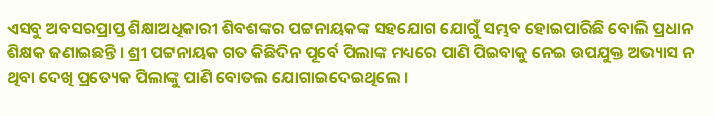ଏସବୁ ଅବସରପ୍ରାପ୍ତ ଶିକ୍ଷାଅଧିକାରୀ ଶିବଶଙ୍କର ପଟ୍ଟନାୟକଙ୍କ ସହଯୋଗ ଯୋଗୁଁ ସମ୍ଭବ ହୋଇପାରିଛି ବୋଲି ପ୍ରଧାନ ଶିକ୍ଷକ ଜଣାଇଛନ୍ତି । ଶ୍ରୀ ପଟ୍ଟନାୟକ ଗତ କିଛିଦିନ ପୂର୍ବେ ପିଲାଙ୍କ ମଧ୍ୟରେ ପାଣି ପିଇବାକୁ ନେଇ ଉପଯୁକ୍ତ ଅଭ୍ୟାସ ନ ଥିବା ଦେଖି ପ୍ରତ୍ୟେକ ପିଲାଙ୍କୁ ପାଣି ବୋତଲ ଯୋଗାଇଦେଇଥିଲେ ।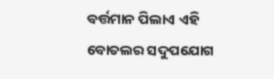ବର୍ତ୍ତମାନ ପିଲାଏ ଏହି ବୋତଲର ସଦୁପଯୋଗ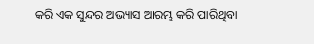କରି ଏକ ସୁନ୍ଦର ଅଭ୍ୟାସ ଆରମ୍ଭ କରି ପାରିଥିବା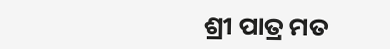ଶ୍ରୀ ପାତ୍ର ମତ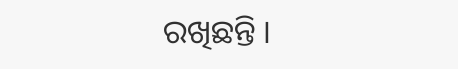ରଖିଛନ୍ତି ।